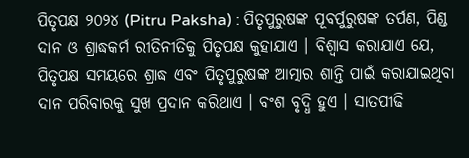ପିତୃପକ୍ଷ ୨୦୨୪ (Pitru Paksha) : ପିତୃପୁରୁଷଙ୍କ ପୂବର୍ପୁରୁଷଙ୍କ ତର୍ପଣ, ପିଣ୍ଡ ଦାନ ଓ ଶ୍ରାଦ୍ଧକର୍ମ ରୀତିନୀତିକୁ ପିତୃପକ୍ଷ କୁହାଯାଏ । ବିଶ୍ୱାସ କରାଯାଏ ଯେ, ପିତୃପକ୍ଷ ସମୟରେ ଶ୍ରାଦ୍ଧ ଏବଂ ପିତୃପୁରୁଷଙ୍କ ଆତ୍ମାର ଶାନ୍ତି ପାଇଁ କରାଯାଇଥିବା ଦାନ ପରିବାରକୁ ସୁଖ ପ୍ରଦାନ କରିଥାଏ । ବଂଶ ବୃଦ୍ଧି ହୁଏ । ସାତପୀଢି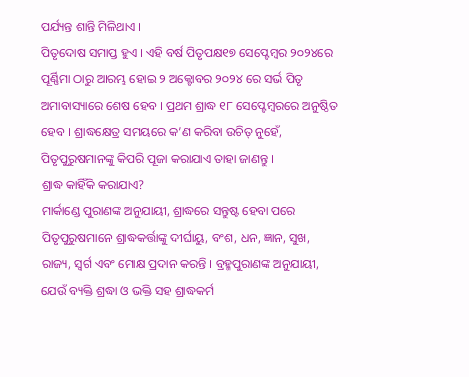ପର୍ଯ୍ୟନ୍ତ ଶାନ୍ତି ମିଳିଥାଏ ।
ପିତୃଦୋଷ ସମାପ୍ତ ହୁଏ । ଏହି ବର୍ଷ ପିତୃପକ୍ଷ୧୭ ସେପ୍ଟେମ୍ବର ୨୦୨୪ରେ ପୂର୍ଣ୍ଣିମା ଠାରୁ ଆରମ୍ଭ ହୋଇ ୨ ଅକ୍ଟୋବର ୨୦୨୪ ରେ ସର୍ଭ ପିତୃ ଅମାବାସ୍ୟାରେ ଶେଷ ହେବ । ପ୍ରଥମ ଶ୍ରାଦ୍ଧ ୧୮ ସେପ୍ଟେମ୍ବରରେ ଅନୁଷ୍ଠିତ ହେବ । ଶ୍ରାଦ୍ଧକ୍ଷେତ୍ର ସମୟରେ କ’ଣ କରିବା ଉଚିତ୍ ନୁହେଁ, ପିତୃପୁରୁଷମାନଙ୍କୁ କିପରି ପୂଜା କରାଯାଏ ତାହା ଜାଣନ୍ତୁ ।
ଶ୍ରାଦ୍ଧ କାହିଁକି କରାଯାଏ?
ମାର୍କାଣ୍ଡେ ପୁରାଣଙ୍କ ଅନୁଯାୟୀ, ଶ୍ରାଦ୍ଧରେ ସନ୍ତୁଷ୍ଟ ହେବା ପରେ ପିତୃପୁରୁଷମାନେ ଶ୍ରାଦ୍ଧକର୍ତ୍ତାଙ୍କୁ ଦୀର୍ଘାୟୁ, ବଂଶ, ଧନ, ଜ୍ଞାନ, ସୁଖ, ରାଜ୍ୟ, ସ୍ୱର୍ଗ ଏବଂ ମୋକ୍ଷ ପ୍ରଦାନ କରନ୍ତି । ବ୍ରହ୍ମପୁରାଣଙ୍କ ଅନୁଯାୟୀ, ଯେଉଁ ବ୍ୟକ୍ତି ଶ୍ରଦ୍ଧା ଓ ଭକ୍ତି ସହ ଶ୍ରାଦ୍ଧକର୍ମ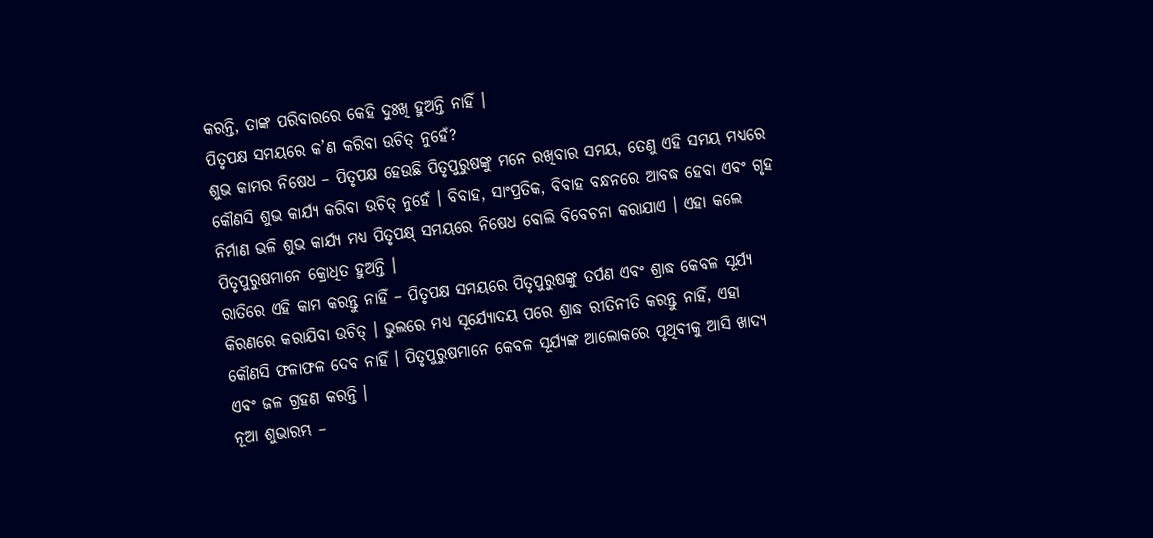କରନ୍ତି, ତାଙ୍କ ପରିବାରରେ କେହି ଦୁଃଖି ହୁଅନ୍ତି ନାହିଁ ।
ପିତୃପକ୍ଷ ସମୟରେ କ’ଣ କରିବା ଉଚିତ୍ ନୁହେଁ?
ଶୁଭ କାମର ନିଷେଧ – ପିତୃପକ୍ଷ ହେଉଛି ପିତୃପୁରୁଷଙ୍କୁ ମନେ ରଖିବାର ସମୟ, ତେଣୁ ଏହି ସମୟ ମଧ୍ୟରେ କୌଣସି ଶୁଭ କାର୍ଯ୍ୟ କରିବା ଉଚିତ୍ ନୁହେଁ । ବିବାହ, ସାଂପ୍ରତିକ, ବିବାହ ବନ୍ଧନରେ ଆବଦ୍ଧ ହେବା ଏବଂ ଗୃହ ନିର୍ମାଣ ଭଳି ଶୁଭ କାର୍ଯ୍ୟ ମଧ୍ୟ ପିତୃପକ୍ଷ୍ ସମୟରେ ନିଷେଧ ବୋଲି ବିବେଚନା କରାଯାଏ । ଏହା କଲେ ପିତୃପୁରୁଷମାନେ କ୍ରୋଧିତ ହୁଅନ୍ତି ।
ରାତିରେ ଏହି କାମ କରନ୍ତୁ ନାହିଁ – ପିତୃପକ୍ଷ ସମୟରେ ପିତୃପୁରୁଷଙ୍କୁ ତର୍ପଣ ଏବଂ ଶ୍ରାଦ୍ଧ କେବଳ ସୂର୍ଯ୍ୟ କିରଣରେ କରାଯିବା ଉଚିତ୍ । ଭୁଲରେ ମଧ୍ୟ ସୂର୍ଯ୍ୟୋଦୟ ପରେ ଶ୍ରାଦ୍ଧ ରୀତିନୀତି କରନ୍ତୁ ନାହିଁ, ଏହା କୌଣସି ଫଳାଫଳ ଦେବ ନାହିଁ । ପିତୃପୁରୁଷମାନେ କେବଳ ସୂର୍ଯ୍ୟଙ୍କ ଆଲୋକରେ ପୃଥିବୀକୁ ଆସି ଖାଦ୍ୟ ଏବଂ ଜଳ ଗ୍ରହଣ କରନ୍ତି ।
ନୂଆ ଶୁଭାରମ୍ଭ –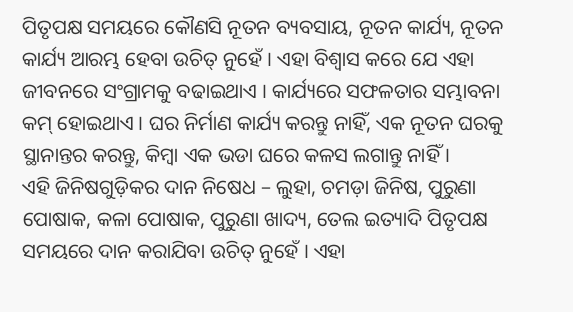ପିତୃପକ୍ଷ ସମୟରେ କୌଣସି ନୂତନ ବ୍ୟବସାୟ, ନୂତନ କାର୍ଯ୍ୟ, ନୂତନ କାର୍ଯ୍ୟ ଆରମ୍ଭ ହେବା ଉଚିତ୍ ନୁହେଁ । ଏହା ବିଶ୍ୱାସ କରେ ଯେ ଏହା ଜୀବନରେ ସଂଗ୍ରାମକୁ ବଢାଇଥାଏ । କାର୍ଯ୍ୟରେ ସଫଳତାର ସମ୍ଭାବନା କମ୍ ହୋଇଥାଏ । ଘର ନିର୍ମାଣ କାର୍ଯ୍ୟ କରନ୍ତୁ ନାହିଁ, ଏକ ନୂତନ ଘରକୁ ସ୍ଥାନାନ୍ତର କରନ୍ତୁ, କିମ୍ବା ଏକ ଭଡା ଘରେ କଳସ ଲଗାନ୍ତୁ ନାହିଁ ।
ଏହି ଜିନିଷଗୁଡ଼ିକର ଦାନ ନିଷେଧ – ଲୁହା, ଚମଡ଼ା ଜିନିଷ, ପୁରୁଣା ପୋଷାକ, କଳା ପୋଷାକ, ପୁରୁଣା ଖାଦ୍ୟ, ତେଲ ଇତ୍ୟାଦି ପିତୃପକ୍ଷ ସମୟରେ ଦାନ କରାଯିବା ଉଚିତ୍ ନୁହେଁ । ଏହା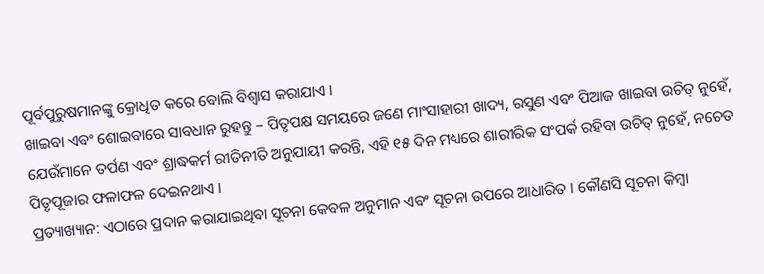ପୂର୍ବପୁରୁଷମାନଙ୍କୁ କ୍ରୋଧିତ କରେ ବୋଲି ବିଶ୍ୱାସ କରାଯାଏ ।
ଖାଇବା ଏବଂ ଶୋଇବାରେ ସାବଧାନ ରୁହନ୍ତୁ – ପିତୃପକ୍ଷ ସମୟରେ ଜଣେ ମାଂସାହାରୀ ଖାଦ୍ୟ, ରସୁଣ ଏବଂ ପିଆଜ ଖାଇବା ଉଚିତ୍ ନୁହେଁ, ଯେଉଁମାନେ ତର୍ପଣ ଏବଂ ଶ୍ରାଦ୍ଧକର୍ମ ରୀତିନୀତି ଅନୁଯାୟୀ କରନ୍ତି, ଏହି ୧୫ ଦିନ ମଧ୍ୟରେ ଶାରୀରିକ ସଂପର୍କ ରହିବା ଉଚିତ୍ ନୁହେଁ, ନଚେତ ପିତୃପୂଜାର ଫଳାଫଳ ଦେଇନଥାଏ ।
ପ୍ରତ୍ୟାଖ୍ୟାନ: ଏଠାରେ ପ୍ରଦାନ କରାଯାଇଥିବା ସୂଚନା କେବଳ ଅନୁମାନ ଏବଂ ସୂଚନା ଉପରେ ଆଧାରିତ । କୌଣସି ସୂଚନା କିମ୍ବା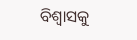ବିଶ୍ୱାସକୁ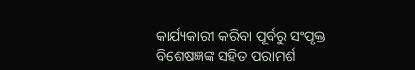କାର୍ଯ୍ୟକାରୀ କରିବା ପୂର୍ବରୁ ସଂପୃକ୍ତ ବିଶେଷଜ୍ଞଙ୍କ ସହିତ ପରାମର୍ଶ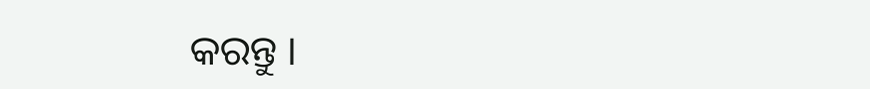କରନ୍ତୁ ।